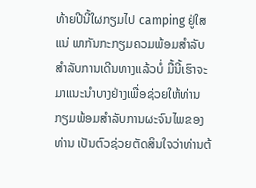ທ້າຍປີນີ້ໃຜກຽມໄປ camping ຢູ່ໃສແນ່ ພາກັນກະກຽມຄວມພ້ອມສຳລັບສໍາລັບການເດີນທາງແລ້ວບໍ່ ມື້ນີ້ເຮົາຈະມາແນະນໍາບາງຢ່າງເພື່ອຊ່ວຍໃຫ້ທ່ານກຽມພ້ອມສໍາລັບການຜະຈົນໄພຂອງທ່ານ ເປັນຕົວຊ່ວຍຕັດສິນໃຈວ່າທ່ານຕ້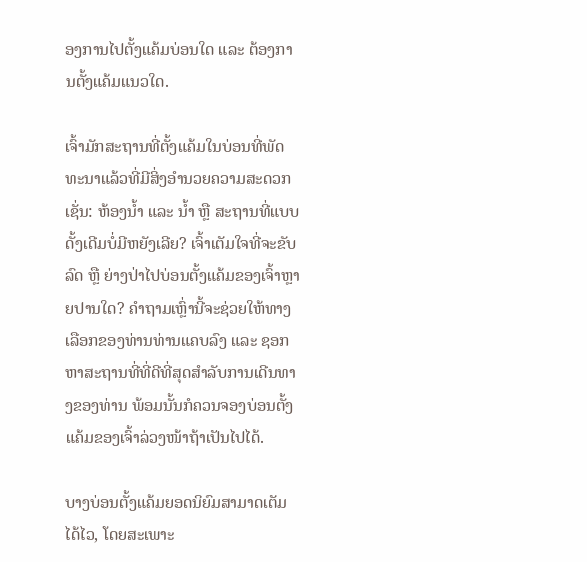ອງການໄປຕັ້ງແຄ້ມບ່ອນໃດ ແລະ ຕ້ອງການຕັ້ງແຄ້ມແນວໃດ.

ເຈົ້າມັກສະຖານທີ່ຕັ້ງແຄ້ມໃນບ່ອນທີ່ພັດທະນາແລ້ວທີ່ມີສິ່ງອໍານວຍຄວາມສະດວກເຊັ່ນ: ຫ້ອງນໍ້າ ແລະ ນໍ້າ ຫຼື ສະຖານທີ່ແບບດັ້ງເດີມບໍ່ມີຫຍັງເລີຍ? ເຈົ້າເຕັມໃຈທີ່ຈະຂັບລົດ ຫຼື ຍ່າງປ່າໄປບ່ອນຕັ້ງແຄ້ມຂອງເຈົ້າຫຼາຍປານໃດ? ຄໍາຖາມເຫຼົ່ານີ້ຈະຊ່ວຍໃຫ້ທາງເລືອກຂອງທ່ານທ່ານແຄບລົງ ແລະ ຊອກຫາສະຖານທີ່ທີ່ດີທີ່ສຸດສໍາລັບການເດີນທາງຂອງທ່ານ ພ້ອມນັ້ນກໍຄວນຈອງບ່ອນຕັ້ງແຄ້ມຂອງເຈົ້າລ່ວງໜ້າຖ້າເປັນໄປໄດ້.

ບາງບ່ອນຕັ້ງແຄ້ມຍອດນິຍົມສາມາດເຕັມໄດ້ໄວ, ໂດຍສະເພາະ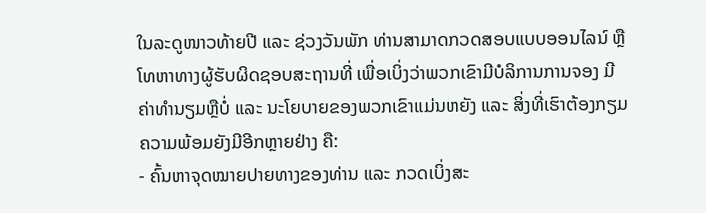ໃນລະດູໜາວທ້າຍປີ ແລະ ຊ່ວງວັນພັກ ທ່ານສາມາດກວດສອບແບບອອນໄລນ໌ ຫຼື ໂທຫາທາງຜູ້ຮັບຜິດຊອບສະຖານທີ່ ເພື່ອເບິ່ງວ່າພວກເຂົາມີບໍລິການການຈອງ ມີຄ່າທໍານຽມຫຼືບໍ່ ແລະ ນະໂຍບາຍຂອງພວກເຂົາແມ່ນຫຍັງ ແລະ ສິ່ງທີ່ເຮົາຕ້ອງກຽມຄວາມພ້ອມຍັງມີອີກຫຼາຍຢ່າງ ຄື:
- ຄົ້ນຫາຈຸດໝາຍປາຍທາງຂອງທ່ານ ແລະ ກວດເບິ່ງສະ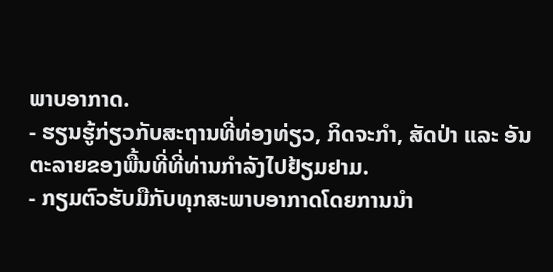ພາບອາກາດ.
- ຮຽນຮູ້ກ່ຽວກັບສະຖານທີ່ທ່ອງທ່ຽວ, ກິດຈະກໍາ, ສັດປ່າ ແລະ ອັນຕະລາຍຂອງພື້ນທີ່ທີ່ທ່ານກໍາລັງໄປຢ້ຽມຢາມ.
- ກຽມຕົວຮັບມືກັບທຸກສະພາບອາກາດໂດຍການນຳ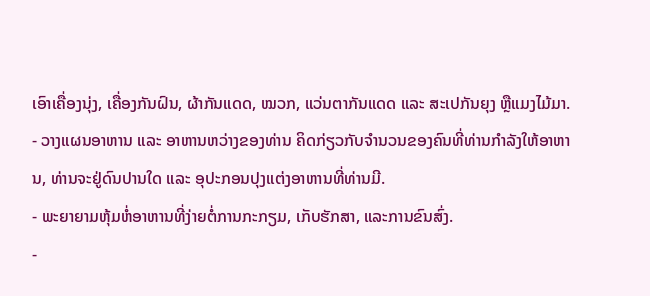ເອົາເຄື່ອງນຸ່ງ, ເຄື່ອງກັນຝົນ, ຜ້າກັນແດດ, ໝວກ, ແວ່ນຕາກັນແດດ ແລະ ສະເປກັນຍຸງ ຫຼືແມງໄມ້ມາ.
- ວາງແຜນອາຫານ ແລະ ອາຫານຫວ່າງຂອງທ່ານ ຄິດກ່ຽວກັບຈໍານວນຂອງຄົນທີ່ທ່ານກໍາລັງໃຫ້ອາຫານ, ທ່ານຈະຢູ່ດົນປານໃດ ແລະ ອຸປະກອນປຸງແຕ່ງອາຫານທີ່ທ່ານມີ.
- ພະຍາຍາມຫຸ້ມຫໍ່ອາຫານທີ່ງ່າຍຕໍ່ການກະກຽມ, ເກັບຮັກສາ, ແລະການຂົນສົ່ງ.
-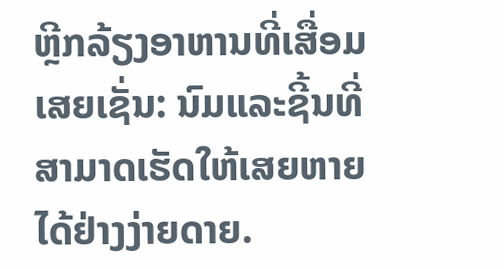ຫຼີກລ້ຽງອາຫານທີ່ເສື່ອມເສຍເຊັ່ນ: ນົມແລະຊີ້ນທີ່ສາມາດເຮັດໃຫ້ເສຍຫາຍໄດ້ຢ່າງງ່າຍດາຍ.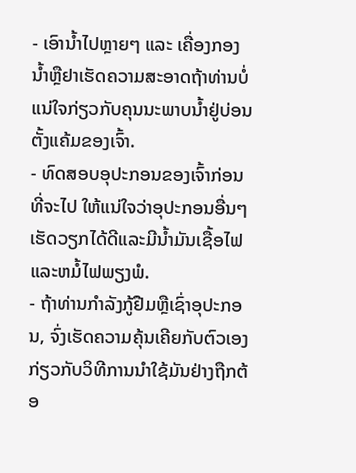- ເອົານ້ຳໄປຫຼາຍໆ ແລະ ເຄື່ອງກອງນ້ຳຫຼືຢາເຮັດຄວາມສະອາດຖ້າທ່ານບໍ່ແນ່ໃຈກ່ຽວກັບຄຸນນະພາບນ້ຳຢູ່ບ່ອນຕັ້ງແຄ້ມຂອງເຈົ້າ.
- ທົດສອບອຸປະກອນຂອງເຈົ້າກ່ອນທີ່ຈະໄປ ໃຫ້ແນ່ໃຈວ່າອຸປະກອນອື່ນໆເຮັດວຽກໄດ້ດີແລະມີນໍ້າມັນເຊື້ອໄຟແລະຫມໍ້ໄຟພຽງພໍ.
- ຖ້າທ່ານກໍາລັງກູ້ຢືມຫຼືເຊົ່າອຸປະກອນ, ຈົ່ງເຮັດຄວາມຄຸ້ນເຄີຍກັບຕົວເອງກ່ຽວກັບວິທີການນໍາໃຊ້ມັນຢ່າງຖືກຕ້ອ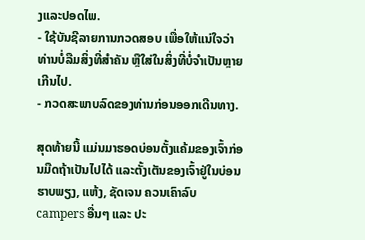ງແລະປອດໄພ.
- ໃຊ້ບັນຊີລາຍການກວດສອບ ເພື່ອໃຫ້ແນ່ໃຈວ່າທ່ານບໍ່ລືມສິ່ງທີ່ສໍາຄັນ ຫຼືໃສ່ໃນສິ່ງທີ່ບໍ່ຈໍາເປັນຫຼາຍເກີນໄປ.
- ກວດສະພາບລົດຂອງທ່ານກ່ອນອອກເດີນທາງ.

ສຸດທ້າຍນີ້ ແມ່ນມາຮອດບ່ອນຕັ້ງແຄ້ມຂອງເຈົ້າກ່ອນມືດຖ້າເປັນໄປໄດ້ ແລະຕັ້ງເຕັນຂອງເຈົ້າຢູ່ໃນບ່ອນຮາບພຽງ, ແຫ້ງ, ຊັດເຈນ ຄວນເຄົາລົບ campers ອື່ນໆ ແລະ ປະ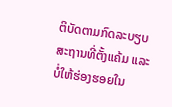ຕິບັດຕາມກົດລະບຽບສະຖານທີ່ຕັ້ງແຄ້ມ ແລະ ບໍ່ໃຫ້ຮ່ອງຮອຍໃນ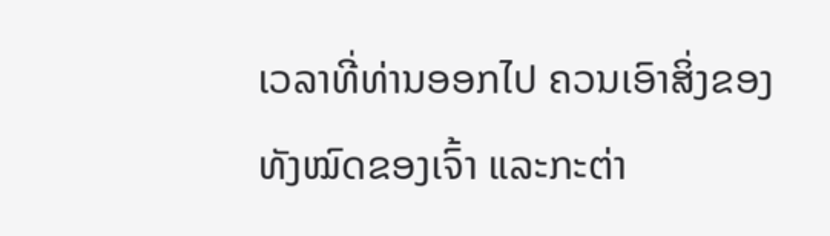ເວລາທີ່ທ່ານອອກໄປ ຄວນເອົາສິ່ງຂອງທັງໝົດຂອງເຈົ້າ ແລະກະຕ່າ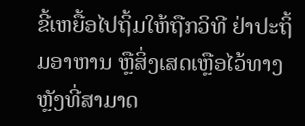ຂີ້ເຫຍື້ອໄປຖິ້ມໃຫ້ຖືກວິທີ ຢ່າປະຖິ້ມອາຫານ ຫຼືສິ່ງເສດເຫຼືອໄວ້ທາງຫຼັງທີ່ສາມາດ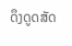ດຶງດູດສັດ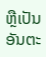ຫຼືເປັນອັນຕະ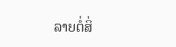ລາຍຕໍ່ສິ່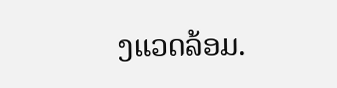ງແວດລ້ອມ.